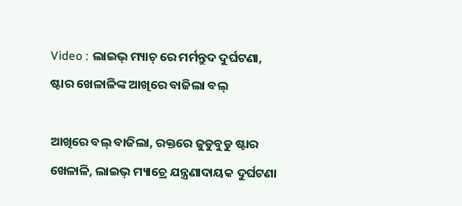Video : ଲାଇଭ୍ ମ୍ୟାଚ୍ ରେ ମର୍ମନ୍ତୁଦ ଦୁର୍ଘଟଣା, ଷ୍ଟାର ଖେଳାଳିଙ୍କ ଆଖିରେ ବାଜିଲା ବଲ୍

ଆଖିରେ ବଲ୍ ବାଜିଲା, ରକ୍ତରେ ଜୁଡୁବୁଡୁ ଷ୍ଟାର ଖେଳାଳି, ଲାଇଭ୍ ମ୍ୟାଚ୍ରେ ଯନ୍ତ୍ରଣାଦାୟକ ଦୁର୍ଘଟଣା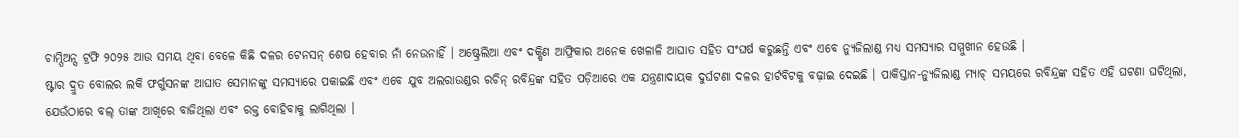ଚାମ୍ପିଅନ୍ସ ଟ୍ରଫି ୨୦୨୫ ଆଉ ସମୟ ଥିବା ବେଳେ କିଛି ଦଳର ଟେନସନ୍ ଶେଷ ହେବାର ନାଁ ନେଉନାହିଁ । ଅଷ୍ଟ୍ରେଲିଆ ଏବଂ ଦକ୍ଷିଣ ଆଫ୍ରିକାର ଅନେକ ଖେଳାଳି ଆଘାତ ସହିତ ସଂଘର୍ଷ କରୁଛନ୍ତି ଏବଂ ଏବେ ନ୍ୟୁଜିଲାଣ୍ଡ ମଧ୍ୟ ସମସ୍ୟାର ସମ୍ମୁଖୀନ ହେଉଛି ।
ଷ୍ଟାର ଦ୍ରୁତ ବୋଲର ଲକି ଫର୍ଗୁସନଙ୍କ ଆଘାତ ସେମାନଙ୍କୁ ସମସ୍ୟାରେ ପକାଇଛି ଏବଂ ଏବେ ଯୁବ ଅଲରାଉଣ୍ଡର ରଚିନ୍ ରବିନ୍ଦ୍ରଙ୍କ ସହିତ ପଡ଼ିଆରେ ଏକ ଯନ୍ତ୍ରଣାଦାୟକ ଦୁର୍ଘଟଣା ଦଳର ହାର୍ଟବିଟକୁ ବଢ଼ାଇ ଦେଇଛି । ପାକିସ୍ତାନ-ନ୍ୟୁଜିଲାଣ୍ଡ ମ୍ୟାଚ୍ ସମୟରେ ରବିନ୍ଦ୍ରଙ୍କ ସହିତ ଏହି ଘଟଣା ଘଟିଥିଲା, ଯେଉଁଠାରେ ବଲ୍ ତାଙ୍କ ଆଖିରେ ବାଜିଥିଲା ଏବଂ ରକ୍ତ ବୋହିବାକୁ ଲାଗିଥିଲା ।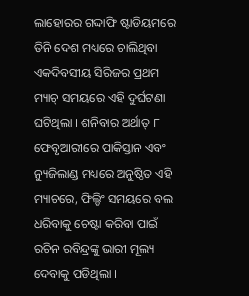ଲାହୋରର ଗଦ୍ଦାଫି ଷ୍ଟାଡିୟମରେ ତିନି ଦେଶ ମଧ୍ୟରେ ଚାଲିଥିବା ଏକଦିବସୀୟ ସିରିଜର ପ୍ରଥମ ମ୍ୟାଚ୍ ସମୟରେ ଏହି ଦୁର୍ଘଟଣା ଘଟିଥିଲା । ଶନିବାର ଅର୍ଥାତ୍ ୮ ଫେବୃଆରୀରେ ପାକିସ୍ତାନ ଏବଂ ନ୍ୟୁଜିଲାଣ୍ଡ ମଧ୍ୟରେ ଅନୁଷ୍ଠିତ ଏହି ମ୍ୟାଚରେ, ଫିଲ୍ଡିଂ ସମୟରେ ବଲ ଧରିବାକୁ ଚେଷ୍ଟା କରିବା ପାଇଁ ରଚିନ ରବିନ୍ଦ୍ରଙ୍କୁ ଭାରୀ ମୂଲ୍ୟ ଦେବାକୁ ପଡିଥିଲା ।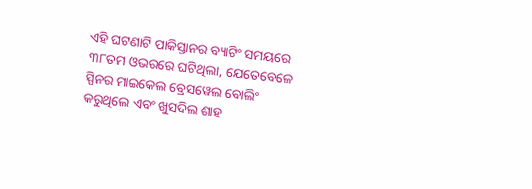ଏହି ଘଟଣାଟି ପାକିସ୍ତାନର ବ୍ୟାଟିଂ ସମୟରେ ୩୮ତମ ଓଭରରେ ଘଟିଥିଲା, ଯେତେବେଳେ ସ୍ପିନର ମାଇକେଲ ବ୍ରେସୱେଲ ବୋଲିଂ କରୁଥିଲେ ଏବଂ ଖୁସଦିଲ ଶାହ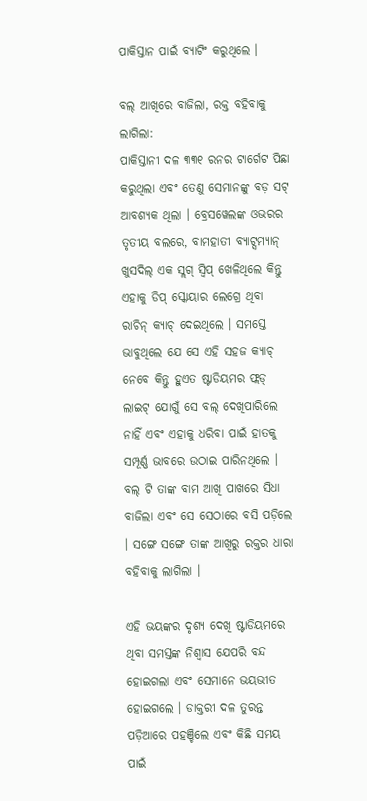ପାକିସ୍ତାନ ପାଇଁ ବ୍ୟାଟିଂ କରୁଥିଲେ ।

ବଲ୍ ଆଖିରେ ବାଜିଲା, ରକ୍ତ ବହିବାକୁ ଲାଗିଲା:
ପାକିସ୍ତାନୀ ଦଳ ୩୩୧ ରନର ଟାର୍ଗେଟ ପିଛା କରୁଥିଲା ଏବଂ ତେଣୁ ସେମାନଙ୍କୁ ବଡ଼ ସଟ୍ ଆବଶ୍ୟକ ଥିଲା । ବ୍ରେସୱେଲଙ୍କ ଓଭରର ତୃତୀୟ ବଲରେ, ବାମହାତୀ ବ୍ୟାଟ୍ସମ୍ୟାନ୍ ଖୁସଦିଲ୍ ଏକ ସ୍ଲଗ୍ ସ୍ୱିପ୍ ଖେଳିଥିଲେ କିନ୍ତୁ ଏହାକୁ ଡିପ୍ ସ୍କୋୟାର ଲେଗ୍ରେ ଥିବା ରାଚିନ୍ କ୍ୟାଚ୍ ଦେଇଥିଲେ । ସମସ୍ତେ ଭାବୁଥିଲେ ଯେ ସେ ଏହି ସହଜ କ୍ୟାଚ୍ ନେବେ କିନ୍ତୁ ହୁଏତ ଷ୍ଟାଡିୟମର ଫ୍ଲଡ୍ ଲାଇଟ୍ ଯୋଗୁଁ ସେ ବଲ୍ ଦେଖିପାରିଲେ ନାହିଁ ଏବଂ ଏହାକୁ ଧରିବା ପାଇଁ ହାତକୁ ସମ୍ପୂର୍ଣ୍ଣ ଭାବରେ ଉଠାଇ ପାରିନଥିଲେ । ବଲ୍ ଟି ତାଙ୍କ ବାମ ଆଖି ପାଖରେ ସିଧା ବାଜିଲା ଏବଂ ସେ ସେଠାରେ ବସି ପଡ଼ିଲେ । ସଙ୍ଗେ ସଙ୍ଗେ ତାଙ୍କ ଆଖିରୁ ରକ୍ତର ଧାରା ବହିବାକୁ ଲାଗିଲା ।

ଏହି ଭୟଙ୍କର ଦୃଶ୍ୟ ଦେଖି ଷ୍ଟାଡିୟମରେ ଥିବା ସମସ୍ତଙ୍କ ନିଶ୍ୱାସ ଯେପରି ବନ୍ଦ ହୋଇଗଲା ଏବଂ ସେମାନେ ଭୟଭୀତ ହୋଇଗଲେ । ଡାକ୍ତରୀ ଦଳ ତୁରନ୍ତ ପଡ଼ିଆରେ ପହଞ୍ଚିଲେ ଏବଂ କିଛି ସମୟ ପାଇଁ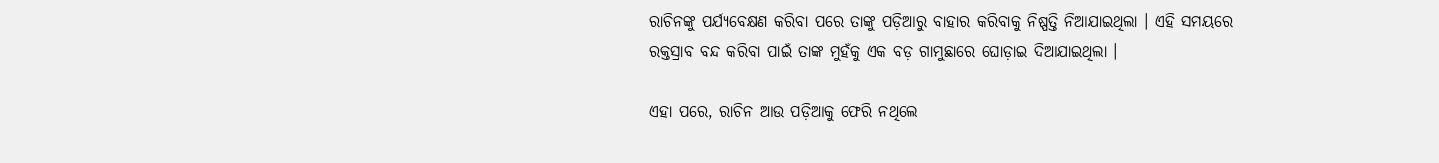ରାଚିନଙ୍କୁ ପର୍ଯ୍ୟବେକ୍ଷଣ କରିବା ପରେ ତାଙ୍କୁ ପଡ଼ିଆରୁ ବାହାର କରିବାକୁ ନିଷ୍ପତ୍ତି ନିଆଯାଇଥିଲା । ଏହି ସମୟରେ ରକ୍ତସ୍ରାବ ବନ୍ଦ କରିବା ପାଇଁ ତାଙ୍କ ମୁହଁକୁ ଏକ ବଡ଼ ଗାମୁଛାରେ ଘୋଡ଼ାଇ ଦିଆଯାଇଥିଲା ।

ଏହା ପରେ, ରାଚିନ ଆଉ ପଡ଼ିଆକୁ ଫେରି ନଥିଲେ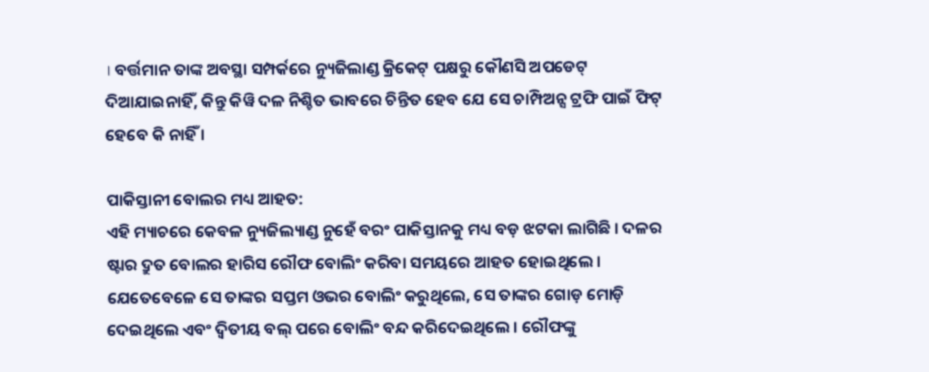। ବର୍ତ୍ତମାନ ତାଙ୍କ ଅବସ୍ଥା ସମ୍ପର୍କରେ ନ୍ୟୁଜିଲାଣ୍ଡ କ୍ରିକେଟ୍ ପକ୍ଷରୁ କୌଣସି ଅପଡେଟ୍ ଦିଆଯାଇନାହିଁ, କିନ୍ତୁ କିୱି ଦଳ ନିଶ୍ଚିତ ଭାବରେ ଚିନ୍ତିତ ହେବ ଯେ ସେ ଚାମ୍ପିଅନ୍ସ ଟ୍ରଫି ପାଇଁ ଫିଟ୍ ହେବେ କି ନାହିଁ ।

ପାକିସ୍ତାନୀ ବୋଲର ମଧ୍ୟ ଆହତ:
ଏହି ମ୍ୟାଚରେ କେବଳ ନ୍ୟୁଜିଲ୍ୟାଣ୍ଡ ନୁହେଁ ବରଂ ପାକିସ୍ତାନକୁ ମଧ୍ୟ ବଡ଼ ଝଟକା ଲାଗିଛି । ଦଳର ଷ୍ଟାର ଦ୍ରୁତ ବୋଲର ହାରିସ ରୌଫ ବୋଲିଂ କରିବା ସମୟରେ ଆହତ ହୋଇଥିଲେ । ଯେତେବେଳେ ସେ ତାଙ୍କର ସପ୍ତମ ଓଭର ବୋଲିଂ କରୁଥିଲେ, ସେ ତାଙ୍କର ଗୋଡ଼ ମୋଡ଼ି ଦେଇଥିଲେ ଏବଂ ଦ୍ୱିତୀୟ ବଲ୍ ପରେ ବୋଲିଂ ବନ୍ଦ କରିଦେଇଥିଲେ । ରୌଫଙ୍କୁ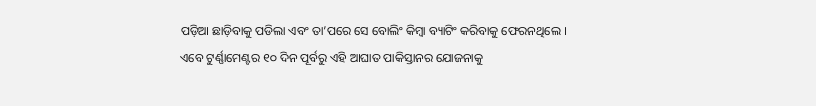ପଡ଼ିଆ ଛାଡ଼ିବାକୁ ପଡିଲା ଏବଂ ତା’ପରେ ସେ ବୋଲିଂ କିମ୍ବା ବ୍ୟାଟିଂ କରିବାକୁ ଫେରନଥିଲେ । ଏବେ ଟୁର୍ଣ୍ଣାମେଣ୍ଟର ୧୦ ଦିନ ପୂର୍ବରୁ ଏହି ଆଘାତ ପାକିସ୍ତାନର ଯୋଜନାକୁ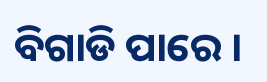ବିଗାଡି ପାରେ ।